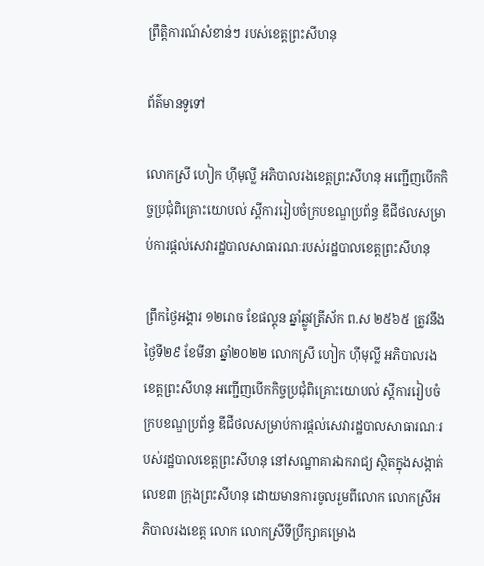ព្រឹត្តិការណ៍សំខាន់ៗ របស់ខេត្តព្រះសីហនុ

ព័ត៌មានទូទៅ

លោកស្រី ហៀក ហ៊ីមុល្លី អភិបាលរងខេត្តព្រះសីហនុ អញ្ជើញបើកកិច្ចប្រជុំពិគ្រោះយោបល់ ស្តីការរៀបចំក្របខណ្ឌប្រព័ន្ធ ឌីជីថលសម្រាប់ការផ្តល់សេវារដ្ឋបាលសាធារណៈរបស់រដ្ឋបាលខេត្តព្រះសីហនុ

ព្រឹកថ្ងៃអង្គារ ១២រោច ខែផល្គុន ឆ្នាំឆ្លូវត្រីស័ក ព.ស ២៥៦៥ ត្រូវនឹងថ្ងៃទី២៩ ខែមីនា ឆ្នាំ២០២២ លោកស្រី ហៀក ហ៊ីមុល្លី អភិបាលរងខេត្តព្រះសីហនុ អញ្ជើញបើកកិច្ចប្រជុំពិគ្រោះយោបល់ ស្តីការរៀបចំក្របខណ្ឌប្រព័ន្ធ ឌីជីថលសម្រាប់ការផ្តល់សេវារដ្ឋបាលសាធារណៈរបស់រដ្ឋបាលខេត្តព្រះសីហនុ នៅសណ្ឋាគារឯករាជ្យ ស្ថិតក្នុងសង្កាត់លេខ៣ ក្រុងព្រះសីហនុ ដោយមានការចូលរួមពីលោក លោកស្រីអភិបាលរងខេត្ត លោក លោកស្រីទីប្រឹក្សាគម្រោង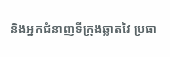និងអ្នកជំនាញទីក្រុងឆ្លាតវៃ ប្រធា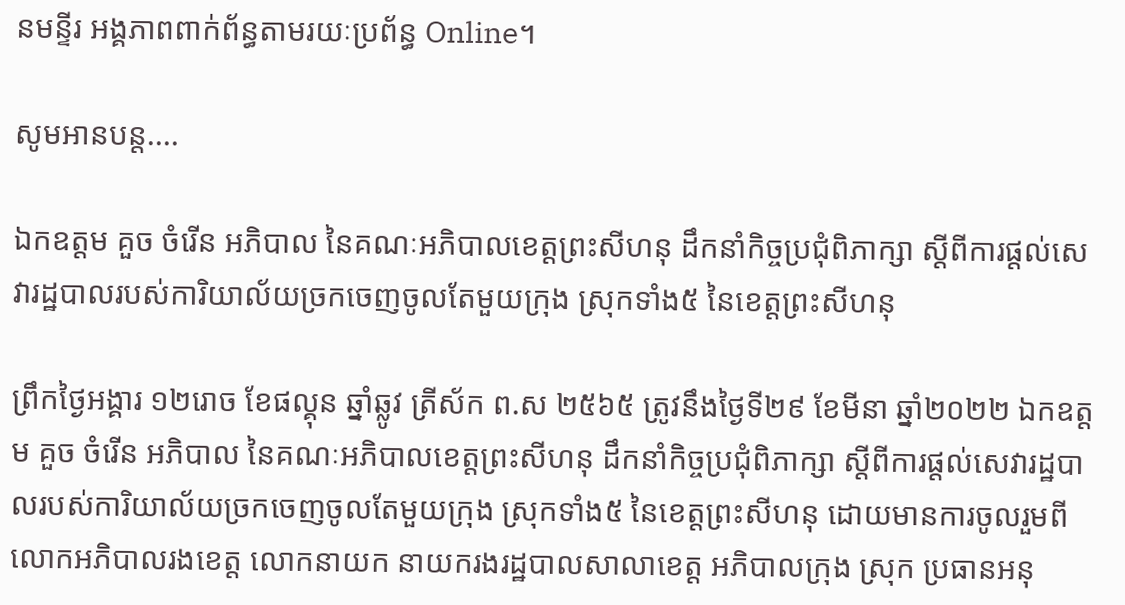នមន្ទីរ អង្គភាពពាក់ព័ន្ធតាមរយៈប្រព័ន្ធ Online។

សូមអានបន្ត....

ឯកឧត្តម គួច ចំរេីន អភិបាល នៃគណៈអភិបាលខេត្តព្រះសីហនុ ដឹកនាំកិច្ចប្រជុំពិភាក្សា ស្តីពីការផ្តល់សេវារដ្ឋបាលរបស់ការិយាល័យច្រកចេញចូលតែមួយក្រុង ស្រុកទាំង៥ នៃខេត្តព្រះសីហនុ

ព្រឹកថ្ងៃអង្គារ ១២រោច ខែផល្គុន ឆ្នាំឆ្លូវ ត្រីស័ក ព.ស ២៥៦៥ ត្រូវនឹងថ្ងៃទី២៩ ខែមីនា ឆ្នាំ២០២២ ឯកឧត្តម គួច ចំរេីន អភិបាល នៃគណៈអភិបាលខេត្តព្រះសីហនុ ដឹកនាំកិច្ចប្រជុំពិភាក្សា ស្តីពីការផ្តល់សេវារដ្ឋបាលរបស់ការិយាល័យច្រកចេញចូលតែមួយក្រុង ស្រុកទាំង៥ នៃខេត្តព្រះសីហនុ ដោយមានការចូលរួមពីលោកអភិបាលរងខេត្ត លោកនាយក នាយករងរដ្ឋបាលសាលាខេត្ត អភិបាលក្រុង ស្រុក ប្រធានអនុ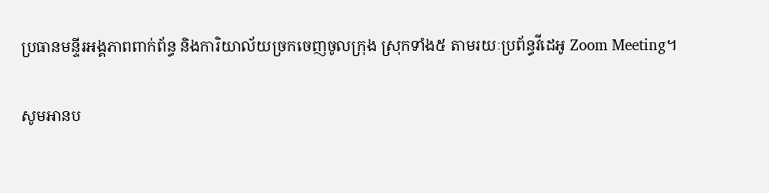ប្រធានមន្ទីរអង្គភាពពាក់ព័ន្ធ និងការិយាល័យច្រកចេញចូលក្រុង ស្រុកទាំង៥ តាមរយៈប្រព័ន្ធវីដេអូ Zoom Meeting។

សូមអានប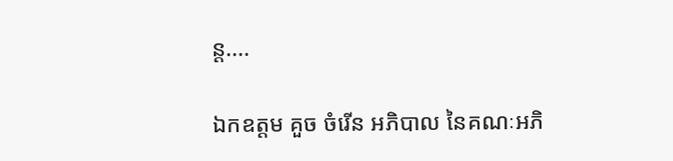ន្ត....

ឯកឧត្តម គួច ចំរើន អភិបាល នៃគណៈអភិ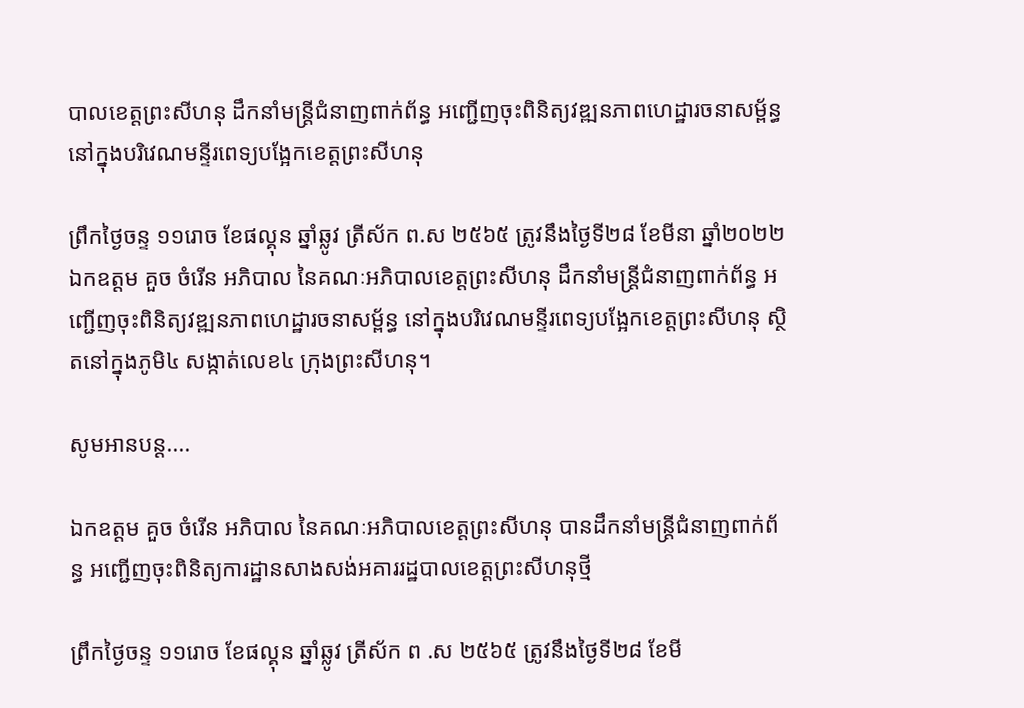បាលខេត្តព្រះសីហនុ ដឹកនាំមន្ត្រីជំនាញពាក់ព័ន្ធ អញ្ជើញចុះពិនិត្យវឌ្ឍនភាពហេដ្ឋារចនាសម្ព័ន្ធ នៅក្នុងបរិវេណមន្ទីរពេទ្យបង្អែកខេត្តព្រះសីហនុ

ព្រឹកថ្ងៃចន្ទ ១១រោច ខែផល្គុន ឆ្នាំឆ្លូវ ត្រីស័ក ព.ស ២៥៦៥ ត្រូវនឹងថ្ងៃទី២៨ ខែមីនា ឆ្នាំ២០២២ ឯកឧត្តម គួច ចំរើន អភិបាល នៃគណៈអភិបាលខេត្តព្រះសីហនុ ដឹកនាំមន្ត្រីជំនាញពាក់ព័ន្ធ អញ្ជើញចុះពិនិត្យវឌ្ឍនភាពហេដ្ឋារចនាសម្ព័ន្ធ នៅក្នុងបរិវេណមន្ទីរពេទ្យបង្អែកខេត្តព្រះសីហនុ ស្ថិតនៅក្នុងភូមិ៤ សង្កាត់លេខ៤ ក្រុងព្រះសីហនុ។

សូមអានបន្ត....

ឯកឧត្តម គួច ចំរើន អភិបាល នៃគណៈអភិបាលខេត្តព្រះសីហនុ បានដឹកនាំមន្រ្តីជំនាញពាក់ព័ន្ធ អញ្ជើញចុះពិនិត្យការដ្ឋានសាងសង់អគាររដ្ឋបាលខេត្តព្រះសីហនុថ្មី

ព្រឹកថ្ងៃចន្ទ ១១រោច ខែផល្គុន ឆ្នាំឆ្លូវ ត្រីស័ក ព .ស ២៥៦៥ ត្រូវនឹងថ្ងៃទី២៨ ខែមី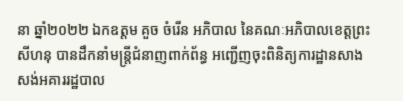នា ឆ្នាំ២០២២ ឯកឧត្តម គួច ចំរើន អភិបាល នៃគណៈអភិបាលខេត្តព្រះសីហនុ បានដឹកនាំមន្រ្តីជំនាញពាក់ព័ន្ធ អញ្ជើញចុះពិនិត្យការដ្ឋានសាងសង់អគាររដ្ឋបាល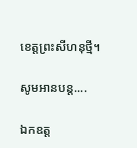ខេត្តព្រះសីហនុថ្មី។

សូមអានបន្ត....

ឯកឧត្ត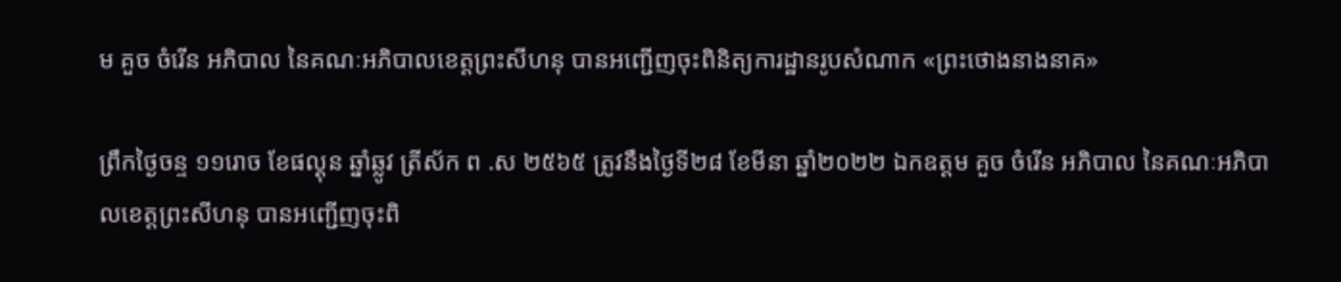ម គួច ចំរើន អភិបាល នៃគណៈអភិបាលខេត្តព្រះសីហនុ បានអញ្ជើញចុះពិនិត្យការដ្ឋានរូបសំណាក «ព្រះថោងនាងនាគ»

ព្រឹកថ្ងៃចន្ទ ១១រោច ខែផល្គុន ឆ្នាំឆ្លូវ ត្រីស័ក ព .ស ២៥៦៥ ត្រូវនឹងថ្ងៃទី២៨ ខែមីនា ឆ្នាំ២០២២ ឯកឧត្តម គួច ចំរើន អភិបាល នៃគណៈអភិបាលខេត្តព្រះសីហនុ បានអញ្ជើញចុះពិ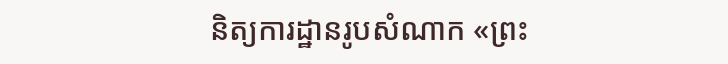និត្យការដ្ឋានរូបសំណាក «ព្រះ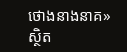ថោងនាងនាគ» ស្ថិត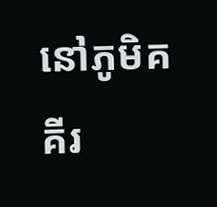នៅភូមិគគីរ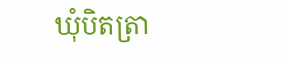ឃុំបិតត្រា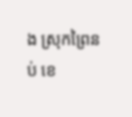ង ស្រុកព្រៃនប់ ខេ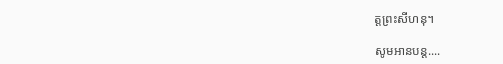ត្តព្រះសីហនុ។

សូមអានបន្ត....